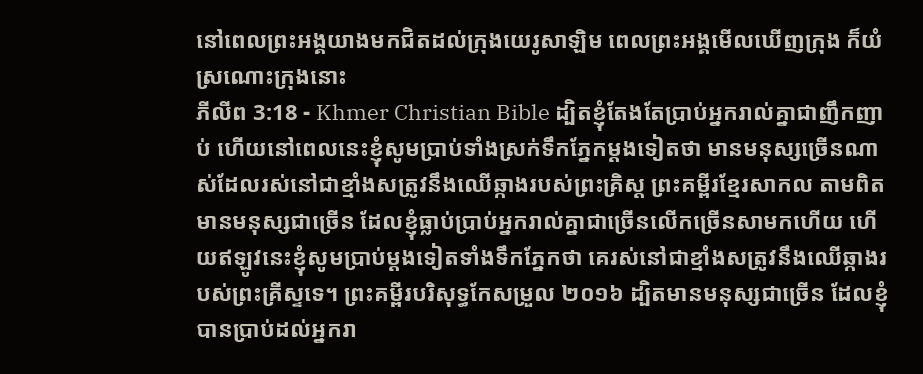នៅពេលព្រះអង្គយាងមកជិតដល់ក្រុងយេរូសាឡិម ពេលព្រះអង្គមើលឃើញក្រុង ក៏យំស្រណោះក្រុងនោះ
ភីលីព 3:18 - Khmer Christian Bible ដ្បិតខ្ញុំតែងតែប្រាប់អ្នករាល់គ្នាជាញឹកញាប់ ហើយនៅពេលនេះខ្ញុំសូមប្រាប់ទាំងស្រក់ទឹកភ្នែកម្ដងទៀតថា មានមនុស្សច្រើនណាស់ដែលរស់នៅជាខ្មាំងសត្រូវនឹងឈើឆ្កាងរបស់ព្រះគ្រិស្ដ ព្រះគម្ពីរខ្មែរសាកល តាមពិតមានមនុស្សជាច្រើន ដែលខ្ញុំធ្លាប់ប្រាប់អ្នករាល់គ្នាជាច្រើនលើកច្រើនសាមកហើយ ហើយឥឡូវនេះខ្ញុំសូមប្រាប់ម្ដងទៀតទាំងទឹកភ្នែកថា គេរស់នៅជាខ្មាំងសត្រូវនឹងឈើឆ្កាងរបស់ព្រះគ្រីស្ទទេ។ ព្រះគម្ពីរបរិសុទ្ធកែសម្រួល ២០១៦ ដ្បិតមានមនុស្សជាច្រើន ដែលខ្ញុំបានប្រាប់ដល់អ្នករា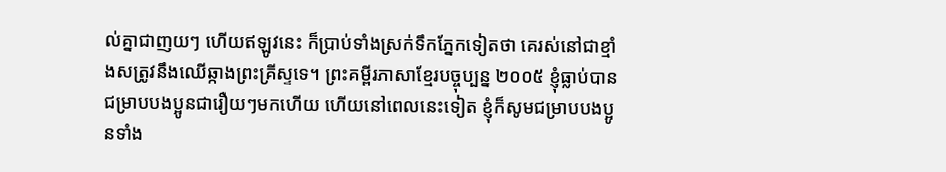ល់គ្នាជាញយៗ ហើយឥឡូវនេះ ក៏ប្រាប់ទាំងស្រក់ទឹកភ្នែកទៀតថា គេរស់នៅជាខ្មាំងសត្រូវនឹងឈើឆ្កាងព្រះគ្រីស្ទទេ។ ព្រះគម្ពីរភាសាខ្មែរបច្ចុប្បន្ន ២០០៥ ខ្ញុំធ្លាប់បានជម្រាបបងប្អូនជារឿយៗមកហើយ ហើយនៅពេលនេះទៀត ខ្ញុំក៏សូមជម្រាបបងប្អូនទាំង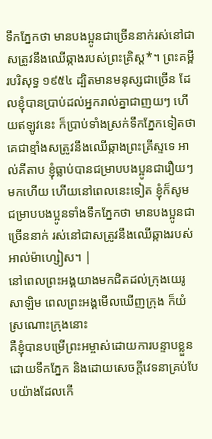ទឹកភ្នែកថា មានបងប្អូនជាច្រើននាក់រស់នៅជាសត្រូវនឹងឈើឆ្កាងរបស់ព្រះគ្រិស្ត*។ ព្រះគម្ពីរបរិសុទ្ធ ១៩៥៤ ដ្បិតមានមនុស្សជាច្រើន ដែលខ្ញុំបានប្រាប់ដល់អ្នករាល់គ្នាជាញយៗ ហើយឥឡូវនេះ ក៏ប្រាប់ទាំងស្រក់ទឹកភ្នែកទៀតថា គេជាខ្មាំងសត្រូវនឹងឈើឆ្កាងព្រះគ្រីស្ទទេ អាល់គីតាប ខ្ញុំធ្លាប់បានជម្រាបបងប្អូនជារឿយៗមកហើយ ហើយនៅពេលនេះទៀត ខ្ញុំក៏សូមជម្រាបបងប្អូនទាំងទឹកភ្នែកថា មានបងប្អូនជាច្រើននាក់ រស់នៅជាសត្រូវនឹងឈើឆ្កាងរបស់អាល់ម៉ាហ្សៀស។ |
នៅពេលព្រះអង្គយាងមកជិតដល់ក្រុងយេរូសាឡិម ពេលព្រះអង្គមើលឃើញក្រុង ក៏យំស្រណោះក្រុងនោះ
គឺខ្ញុំបានបម្រើព្រះអម្ចាស់ដោយការបន្ទាបខ្លួន ដោយទឹកភ្នែក និងដោយសេចក្ដីវេទនាគ្រប់បែបយ៉ាងដែលកើ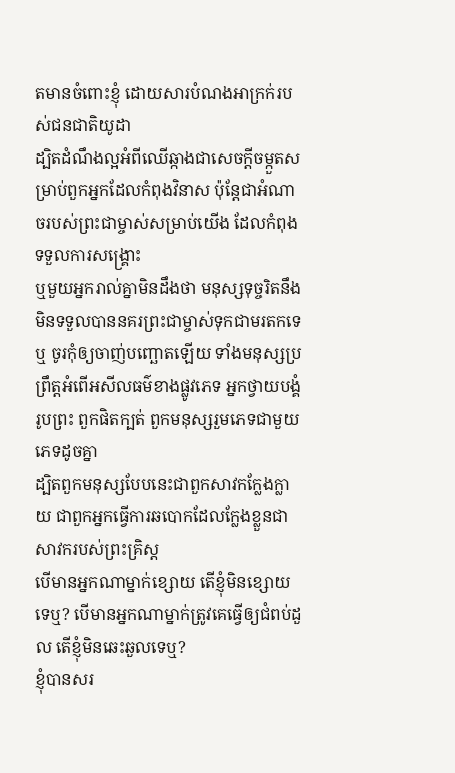តមានចំពោះខ្ញុំ ដោយសារបំណងអាក្រក់របស់ជនជាតិយូដា
ដ្បិតដំណឹងល្អអំពីឈើឆ្កាងជាសេចក្ដីចម្កួតសម្រាប់ពួកអ្នកដែលកំពុងវិនាស ប៉ុន្ដែជាអំណាចរបស់ព្រះជាម្ចាស់សម្រាប់យើង ដែលកំពុងទទួលការសង្គ្រោះ
ឬមួយអ្នករាល់គ្នាមិនដឹងថា មនុស្សទុច្ចរិតនឹងមិនទទួលបាននគរព្រះជាម្ចាស់ទុកជាមរតកទេឬ ចូរកុំឲ្យចាញ់បញ្ឆោតឡើយ ទាំងមនុស្សប្រព្រឹត្តអំពើអសីលធម៌ខាងផ្លូវភេទ អ្នកថ្វាយបង្គំរូបព្រះ ពួកផិតក្បត់ ពួកមនុស្សរួមភេទជាមួយភេទដូចគ្នា
ដ្បិតពួកមនុស្សបែបនេះជាពួកសាវកក្លែងក្លាយ ជាពួកអ្នកធ្វើការឆបោកដែលក្លែងខ្លួនជាសាវករបស់ព្រះគ្រិស្ដ
បើមានអ្នកណាម្នាក់ខ្សោយ តើខ្ញុំមិនខ្សោយទេឬ? បើមានអ្នកណាម្នាក់ត្រូវគេធ្វើឲ្យជំពប់ដួល តើខ្ញុំមិនឆេះឆួលទេឬ?
ខ្ញុំបានសរ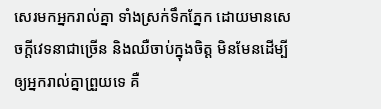សេរមកអ្នករាល់គ្នា ទាំងស្រក់ទឹកភ្នែក ដោយមានសេចក្ដីវេទនាជាច្រើន និងឈឺចាប់ក្នុងចិត្ដ មិនមែនដើម្បីឲ្យអ្នករាល់គ្នាព្រួយទេ គឺ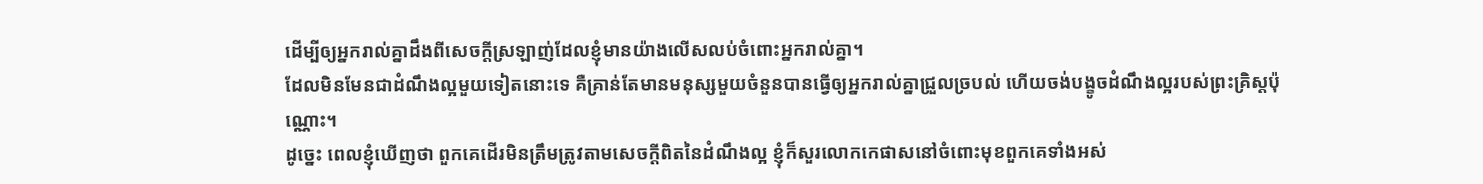ដើម្បីឲ្យអ្នករាល់គ្នាដឹងពីសេចក្ដីស្រឡាញ់ដែលខ្ញុំមានយ៉ាងលើសលប់ចំពោះអ្នករាល់គ្នា។
ដែលមិនមែនជាដំណឹងល្អមួយទៀតនោះទេ គឺគ្រាន់តែមានមនុស្សមួយចំនួនបានធ្វើឲ្យអ្នករាល់គ្នាជ្រួលច្របល់ ហើយចង់បង្ខូចដំណឹងល្អរបស់ព្រះគ្រិស្ដប៉ុណ្ណោះ។
ដូច្នេះ ពេលខ្ញុំឃើញថា ពួកគេដើរមិនត្រឹមត្រូវតាមសេចក្ដីពិតនៃដំណឹងល្អ ខ្ញុំក៏សួរលោកកេផាសនៅចំពោះមុខពួកគេទាំងអស់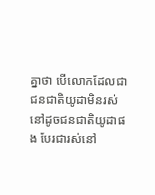គ្នាថា បើលោកដែលជាជនជាតិយូដាមិនរស់នៅដូចជនជាតិយូដាផង បែរជារស់នៅ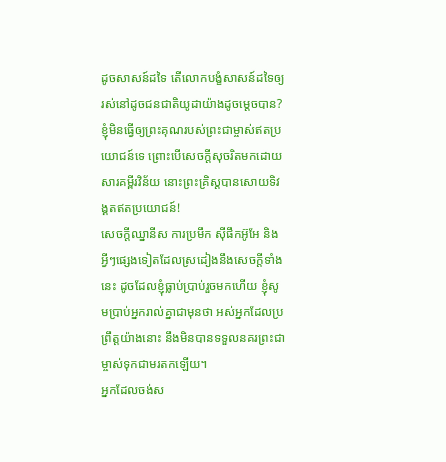ដូចសាសន៍ដទៃ តើលោកបង្ខំសាសន៍ដទៃឲ្យរស់នៅដូចជនជាតិយូដាយ៉ាងដូចម្ដេចបាន?
ខ្ញុំមិនធ្វើឲ្យព្រះគុណរបស់ព្រះជាម្ចាស់ឥតប្រយោជន៍ទេ ព្រោះបើសេចក្ដីសុចរិតមកដោយសារគម្ពីរវិន័យ នោះព្រះគ្រិស្ដបានសោយទិវង្គតឥតប្រយោជន៍!
សេចក្ដីឈ្នានីស ការប្រមឹក ស៊ីផឹកអ៊ូអែ និងអ្វីៗផ្សេងទៀតដែលស្រដៀងនឹងសេចក្ដីទាំងនេះ ដូចដែលខ្ញុំធ្លាប់ប្រាប់រួចមកហើយ ខ្ញុំសូមប្រាប់អ្នករាល់គ្នាជាមុនថា អស់អ្នកដែលប្រព្រឹត្តយ៉ាងនោះ នឹងមិនបានទទួលនគរព្រះជាម្ចាស់ទុកជាមរតកឡើយ។
អ្នកដែលចង់ស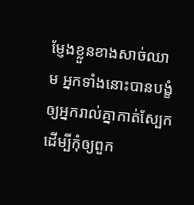ម្ញែងខ្លួនខាងសាច់ឈាម អ្នកទាំងនោះបានបង្ខំឲ្យអ្នករាល់គ្នាកាត់ស្បែក ដើម្បីកុំឲ្យពួក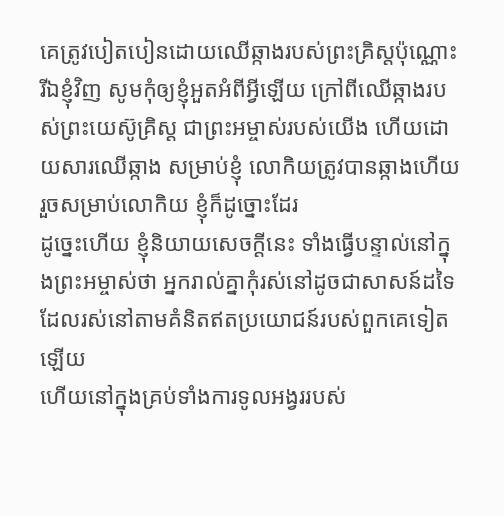គេត្រូវបៀតបៀនដោយឈើឆ្កាងរបស់ព្រះគ្រិស្ដប៉ុណ្ណោះ
រីឯខ្ញុំវិញ សូមកុំឲ្យខ្ញុំអួតអំពីអ្វីឡើយ ក្រៅពីឈើឆ្កាងរបស់ព្រះយេស៊ូគ្រិស្ដ ជាព្រះអម្ចាស់របស់យើង ហើយដោយសារឈើឆ្កាង សម្រាប់ខ្ញុំ លោកិយត្រូវបានឆ្កាងហើយ រួចសម្រាប់លោកិយ ខ្ញុំក៏ដូច្នោះដែរ
ដូច្នេះហើយ ខ្ញុំនិយាយសេចក្ដីនេះ ទាំងធ្វើបន្ទាល់នៅក្នុងព្រះអម្ចាស់ថា អ្នករាល់គ្នាកុំរស់នៅដូចជាសាសន៍ដទៃដែលរស់នៅតាមគំនិតឥតប្រយោជន៍របស់ពួកគេទៀតឡើយ
ហើយនៅក្នុងគ្រប់ទាំងការទូលអង្វររបស់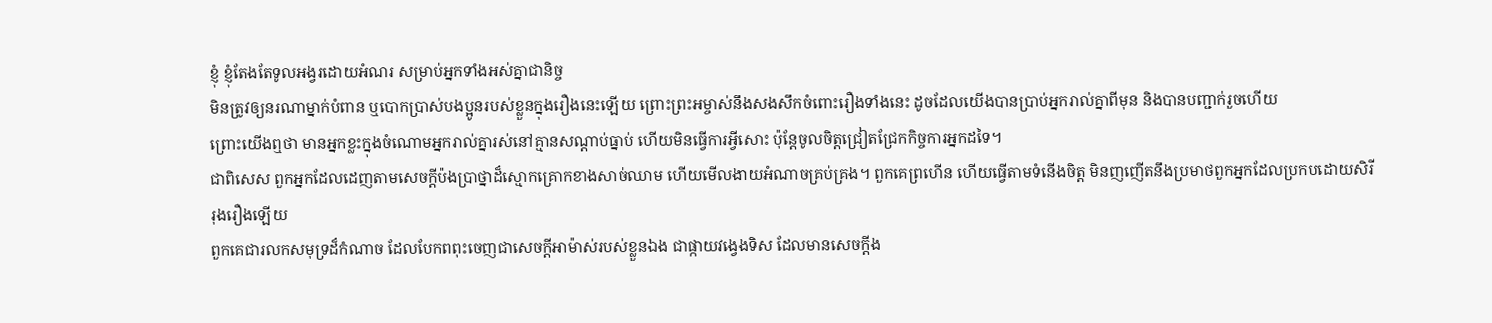ខ្ញុំ ខ្ញុំតែងតែទូលអង្វរដោយអំណរ សម្រាប់អ្នកទាំងអស់គ្នាជានិច្ច
មិនត្រូវឲ្យនរណាម្នាក់បំពាន ឬបោកប្រាស់បងប្អូនរបស់ខ្លួនក្នុងរឿងនេះឡើយ ព្រោះព្រះអម្ចាស់នឹងសងសឹកចំពោះរឿងទាំងនេះ ដូចដែលយើងបានប្រាប់អ្នករាល់គ្នាពីមុន និងបានបញ្ជាក់រួចហើយ
ព្រោះយើងឮថា មានអ្នកខ្លះក្នុងចំណោមអ្នករាល់គ្នារស់នៅគ្មានសណ្ដាប់ធ្នាប់ ហើយមិនធ្វើការអ្វីសោះ ប៉ុន្ដែចូលចិត្ដជ្រៀតជ្រែកកិច្ចការអ្នកដទៃ។
ជាពិសេស ពួកអ្នកដែលដេញតាមសេចក្ដីប៉ងប្រាថ្នាដ៏ស្មោកគ្រោកខាងសាច់ឈាម ហើយមើលងាយអំណាចគ្រប់គ្រង។ ពួកគេព្រហើន ហើយធ្វើតាមទំនើងចិត្ដ មិនញញើតនឹងប្រមាថពួកអ្នកដែលប្រកបដោយសិរីរុងរឿងឡើយ
ពួកគេជារលកសមុទ្រដ៏កំណាច ដែលបែកពពុះចេញជាសេចក្ដីអាម៉ាស់របស់ខ្លួនឯង ជាផ្កាយវង្វេងទិស ដែលមានសេចក្ដីង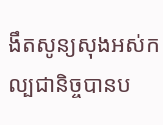ងឹតសូន្យសុងអស់កល្បជានិច្ចបានប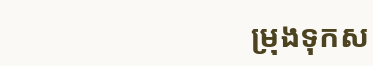ម្រុងទុកស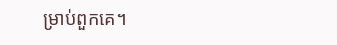ម្រាប់ពួកគេ។